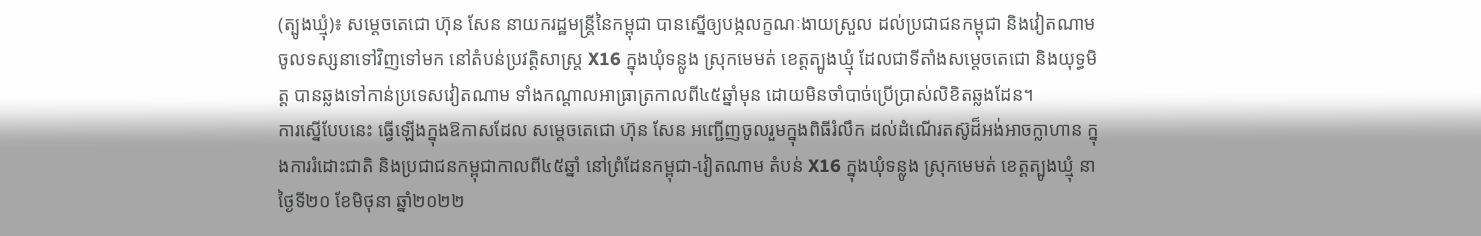(ត្បូងឃ្មុំ)៖ សម្ដេចតេជោ ហ៊ុន សែន នាយករដ្ឋមន្ដ្រីនៃកម្ពុជា បានស្នើឲ្យបង្កលក្ខណៈងាយស្រួល ដល់ប្រជាជនកម្ពុជា និងវៀតណាម ចូលទស្សនាទៅវិញទៅមក នៅតំបន់ប្រវត្តិសាស្រ្ត X16 ក្នុងឃុំទន្លូង ស្រុកមេមត់ ខេត្តត្បូងឃ្មុំ ដែលជាទីតាំងសម្តេចតេជោ និងយុទ្ធមិត្ត បានឆ្លងទៅកាន់ប្រទេសវៀតណាម ទាំងកណ្តាលអាធ្រាត្រកាលពី៤៥ឆ្នាំមុន ដោយមិនចាំបាច់ប្រើប្រាស់លិខិតឆ្លងដែន។
ការស្នើបែបនេះ ធ្វើឡើងក្នុងឱកាសដែល សម្តេចតេជោ ហ៊ុន សែន អញ្ជើញចូលរួមក្នុងពិធីរំលឹក ដល់ដំណើរតស៊ូដ៏អង់អាចក្លាហាន ក្នុងការរំដោះជាតិ និងប្រជាជនកម្ពុជាកាលពី៤៥ឆ្នាំ នៅព្រំដែនកម្ពុជា-វៀតណាម តំបន់ X16 ក្នុងឃុំទន្លូង ស្រុកមេមត់ ខេត្តត្បូងឃ្មុំ នាថ្ងៃទី២០ ខែមិថុនា ឆ្នាំ២០២២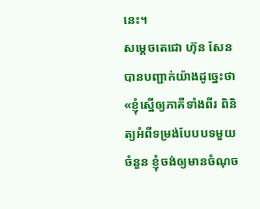នេះ។
សម្ដេចតេជោ ហ៊ុន សែន បានបញ្ជាក់យ៉ាងដូច្នេះថា «ខ្ញុំស្នើឲ្យភាគីទាំងពីរ ពិនិត្យអំពីទម្រង់បែបបទមួយចំនួន ខ្ញុំចង់ឲ្យមានចំណុច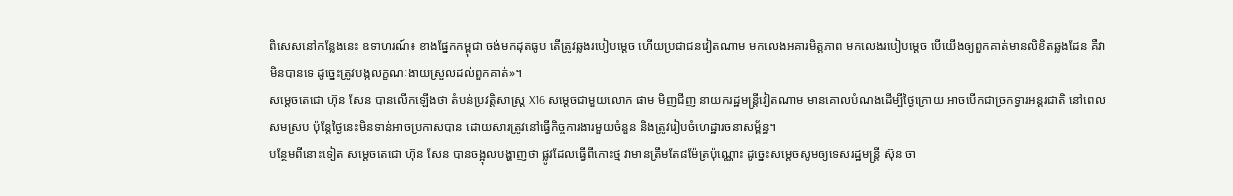ពិសេសនៅកន្លែងនេះ ឧទាហរណ៍៖ ខាងផ្នែកកម្ពុជា ចង់មកដុតធូប តើត្រូវឆ្លងរបៀបម្ដេច ហើយប្រជាជនវៀតណាម មកលេងអគារមិត្ដភាព មកលេងរបៀបម្ដេច បើយើងឲ្យពួកគាត់មានលិខិតឆ្លងដែន គឺវាមិនបានទេ ដូច្នេះត្រូវបង្កលក្ខណៈងាយស្រួលដល់ពួកគាត់»។
សម្ដេចតេជោ ហ៊ុន សែន បានលើកឡើងថា តំបន់ប្រវត្តិសាស្រ្ត X16 សម្ដេចជាមួយលោក ផាម មិញជីញ នាយករដ្ឋមន្ត្រីវៀតណាម មានគោលបំណងដើម្បីថ្ងៃក្រោយ អាចបើកជាច្រកទ្វារអន្ដរជាតិ នៅពេលសមស្រប ប៉ុន្ដែថ្ងៃនេះមិនទាន់អាចប្រកាសបាន ដោយសារត្រូវនៅធ្វើកិច្ចការងារមួយចំនួន និងត្រូវរៀបចំហេដ្ឋារចនាសម្ព័ន្ធ។
បន្ថែមពីនោះទៀត សម្ដេចតេជោ ហ៊ុន សែន បានចង្អុលបង្ហាញថា ផ្លូវដែលធ្វើពីកោះថ្ម វាមានត្រឹមតែ៨ម៉ែត្រប៉ុណ្ណោះ ដូច្នេះសម្ដេចសូមឲ្យទេសរដ្ឋមន្ត្រី ស៊ុន ចា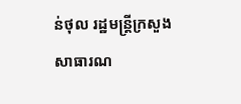ន់ថុល រដ្ឋមន្ត្រីក្រសួងសាធារណ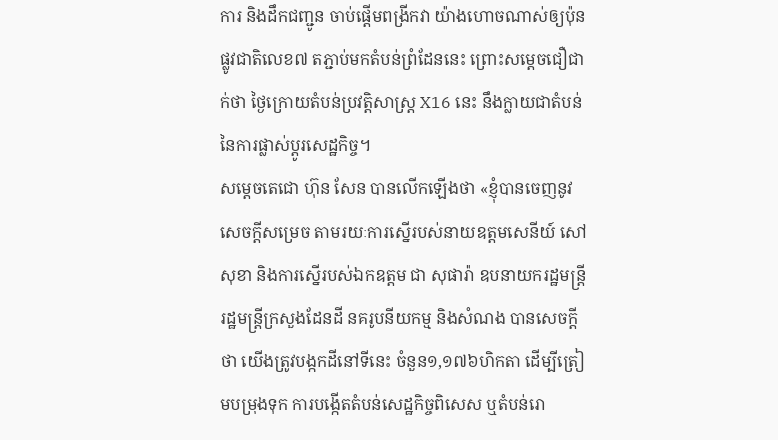ការ និងដឹកជញ្ជូន ចាប់ផ្ដើមពង្រីកវា យ៉ាងហោចណាស់ឲ្យប៉ុនផ្លូវជាតិលេខ៧ តភ្ជាប់មកតំបន់ព្រំដែននេះ ព្រោះសម្ដេចជឿជាក់ថា ថ្ងៃក្រោយតំបន់ប្រវត្តិសាស្រ្ត X16 នេះ នឹងក្លាយជាតំបន់នៃការផ្លាស់ប្ដូរសេដ្ឋកិច្ច។
សម្ដេចតេជោ ហ៊ុន សែន បានលើកឡើងថា «ខ្ញុំបានចេញនូវសេចក្ដីសម្រេច តាមរយៈការស្នើរបស់នាយឧត្ដមសេនីយ៍ សៅ សុខា និងការស្នើរបស់ឯកឧត្ដម ជា សុផារ៉ា ឧបនាយករដ្ឋមន្ដ្រី រដ្ឋមន្ដ្រីក្រសួងដែនដី នគរូបនីយកម្ម និងសំណង បានសេចក្ដីថា យើងត្រូវបង្កកដីនៅទីនេះ ចំនួន១,១៧៦ហិកតា ដើម្បីត្រៀមបម្រុងទុក ការបង្កើតតំបន់សេដ្ឋកិច្ចពិសេស ឬតំបន់រោ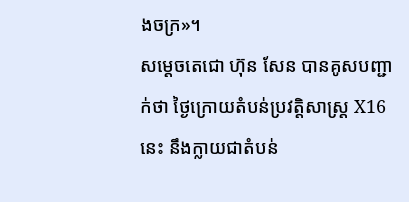ងចក្រ»។
សម្ដេចតេជោ ហ៊ុន សែន បានគូសបញ្ជាក់ថា ថ្ងៃក្រោយតំបន់ប្រវត្តិសាស្រ្ត X16 នេះ នឹងក្លាយជាតំបន់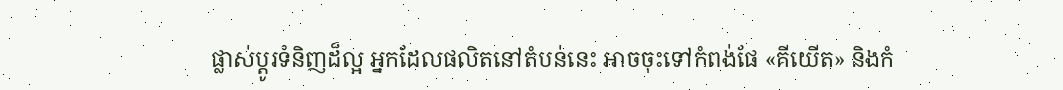ផ្លាស់ប្ដូរទំនិញដ៏ល្អ អ្នកដែលផលិតនៅតំបន់នេះ អាចចុះទៅកំពង់ផែ «គីយើត» និងកំ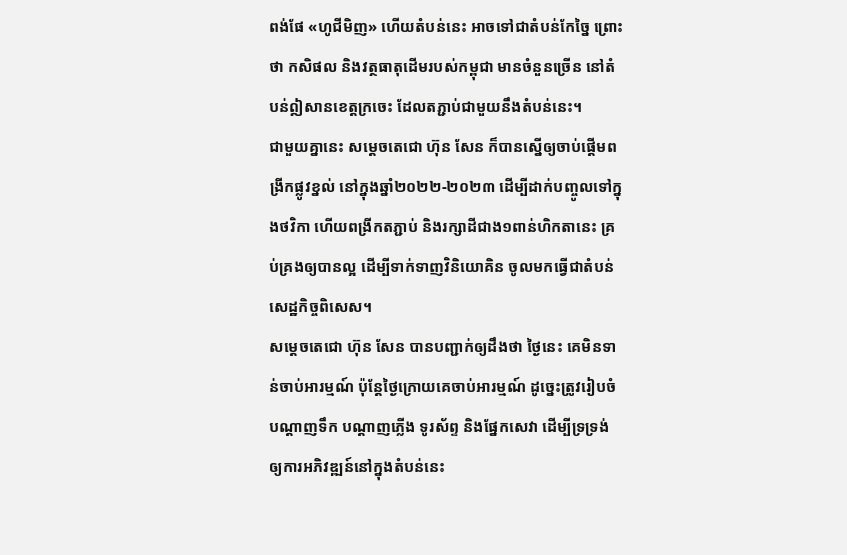ពង់ផែ «ហូជីមិញ» ហើយតំបន់នេះ អាចទៅជាតំបន់កែច្នៃ ព្រោះថា កសិផល និងវត្ថធាតុដើមរបស់កម្ពុជា មានចំនួនច្រើន នៅតំបន់ឦសានខេត្តក្រចេះ ដែលតភ្ជាប់ជាមួយនឹងតំបន់នេះ។
ជាមួយគ្នានេះ សម្ដេចតេជោ ហ៊ុន សែន ក៏បានស្នើឲ្យចាប់ផ្ដើមពង្រីកផ្លូវខ្នល់ នៅក្នុងឆ្នាំ២០២២-២០២៣ ដើម្បីដាក់បញ្ចូលទៅក្នុងថវិកា ហើយពង្រីកតភ្ជាប់ និងរក្សាដីជាង១ពាន់ហិកតានេះ គ្រប់គ្រងឲ្យបានល្អ ដើម្បីទាក់ទាញវិនិយោគិន ចូលមកធ្វើជាតំបន់សេដ្ឋកិច្ចពិសេស។
សម្ដេចតេជោ ហ៊ុន សែន បានបញ្ជាក់ឲ្យដឹងថា ថ្ងៃនេះ គេមិនទាន់ចាប់អារម្មណ៍ ប៉ុន្ដែថ្ងៃក្រោយគេចាប់អារម្មណ៍ ដូច្នេះត្រូវរៀបចំ បណ្ដាញទឹក បណ្ដាញភ្លើង ទូរស័ព្ទ និងផ្នែកសេវា ដើម្បីទ្រទ្រង់ ឲ្យការអភិវឌ្ឍន៍នៅក្នុងតំបន់នេះ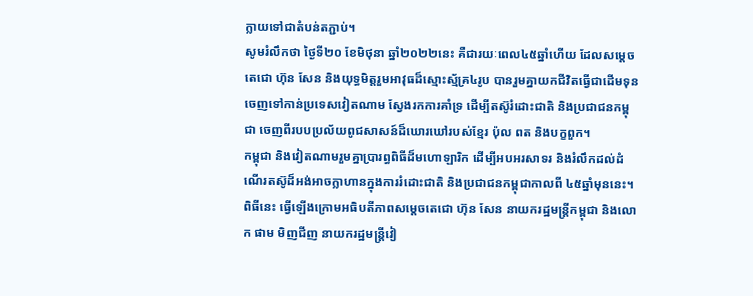ក្លាយទៅជាតំបន់តភ្ជាប់។
សូមរំលឹកថា ថ្ងៃទី២០ ខែមិថុនា ឆ្នាំ២០២២នេះ គឺជារយៈពេល៤៥ឆ្នាំហើយ ដែលសម្តេចតេជោ ហ៊ុន សែន និងយុទ្ធមិត្តរួមអាវុធដ៏ស្មោះស្ម័គ្រ៤រូប បានរួមគ្នាយកជីវិតធ្វើជាដើមទុន ចេញទៅកាន់ប្រទេសវៀតណាម ស្វែងរកការគាំទ្រ ដើម្បីតស៊ូរំដោះជាតិ និងប្រជាជនកម្ពុជា ចេញពីរបបប្រល័យពូជសាសន៍ដ៏ឃោរឃៅរបស់ខ្មែរ ប៉ុល ពត និងបក្ខពួក។
កម្ពុជា និងវៀតណាមរួមគ្នាប្រារព្ធពិធីដ៏មហោឡារិក ដើម្បីអបអរសាទរ និងរំលឹកដល់ដំណើរតស៊ូដ៏អង់អាចក្លាហានក្នុងការរំដោះជាតិ និងប្រជាជនកម្ពុជាកាលពី ៤៥ឆ្នាំមុននេះ។
ពិធីនេះ ធ្វើឡើងក្រោមអធិបតីភាពសម្តេចតេជោ ហ៊ុន សែន នាយករដ្ឋមន្ត្រីកម្ពុជា និងលោក ផាម មិញជីញ នាយករដ្ឋមន្ត្រីវៀ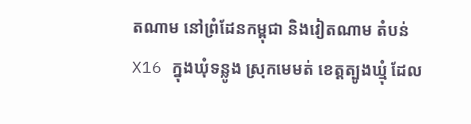តណាម នៅព្រំដែនកម្ពុជា និងវៀតណាម តំបន់ X16 ក្នុងឃុំទន្លូង ស្រុកមេមត់ ខេត្តត្បូងឃ្មុំ ដែល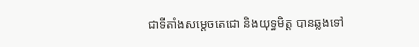ជាទីតាំងសម្តេចតេជោ និងយុទ្ធមិត្ត បានឆ្លងទៅ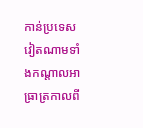កាន់ប្រទេសវៀតណាមទាំងកណ្តាលអាធ្រាត្រកាលពី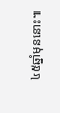៤៥ឆ្នាំមុននោះ៕